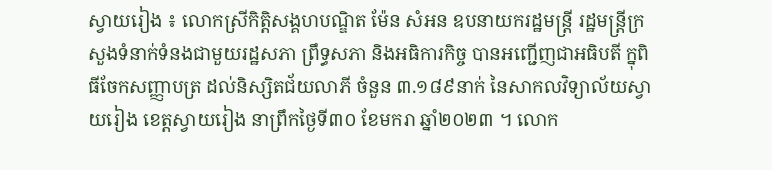ស្វាយរៀង ៖ លោកស្រីកិត្តិសង្គហបណ្ឌិត ម៉ែន សំអន ឧបនាយករដ្ឋមន្ត្រី រដ្ឋមន្ត្រីក្រសួងទំនាក់ទំនងជាមួយរដ្ឋសភា ព្រឹទ្ធសភា និងអធិការកិច្ច បានអញ្ជើញជាអធិបតី ក្នុពិធីចែកសញ្ញាបត្រ ដល់និស្សិតជ័យលាភី ចំនួន ៣.១៨៩នាក់ នៃសាកលវិទ្យាល័យស្វាយរៀង ខេត្តស្វាយរៀង នាព្រឹកថ្ងៃទី៣០ ខែមករា ឆ្នាំ២០២៣ ។ លោក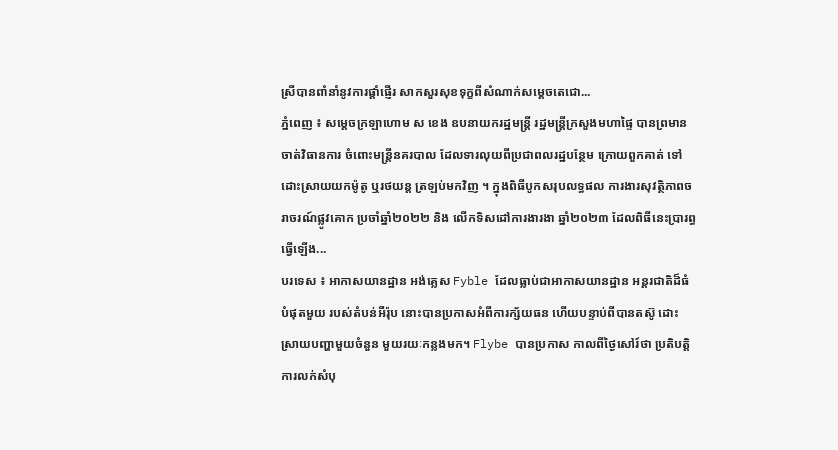ស្រីបានពាំនាំនូវការផ្តាំផ្ញើរ សាកសួរសុខទុក្ខពីសំណាក់សម្តេចតេជោ...
ភ្នំពេញ ៖ សម្ដេចក្រឡាហោម ស ខេង ឧបនាយករដ្ឋមន្ដ្រី រដ្ឋមន្ដ្រីក្រសួងមហាផ្ទៃ បានព្រមានចាត់វិធានការ ចំពោះមន្ដ្រីនគរបាល ដែលទារលុយពីប្រជាពលរដ្ឋបន្ថែម ក្រោយពួកគាត់ ទៅដោះស្រាយយកម៉ូតូ ឬរថយន្ដ ត្រឡប់មកវិញ ។ ក្នុងពិធីបូកសរុបលទ្ធផល ការងារសុវត្ថិភាពចរាចរណ៍ផ្លូវគោក ប្រចាំឆ្នាំ២០២២ និង លើកទិសដៅការងារងា ឆ្នាំ២០២៣ ដែលពិធីនេះប្រារព្ធធ្វើឡើង...
បរទេស ៖ អាកាសយានដ្ឋាន អង់គ្លេស Fyble ដែលធ្លាប់ជាអាកាសយានដ្ឋាន អន្តរជាតិដ៏ធំបំផុតមួយ របស់តំបន់អឺរ៉ុប នោះបានប្រកាសអំពីការក្ស័យធន ហើយបន្ទាប់ពីបានតស៊ូ ដោះស្រាយបញ្ហាមួយចំនួន មួយរយៈកន្លងមក។ Flybe បានប្រកាស កាលពីថ្ងៃសៅរ៍ថា ប្រតិបត្តិការលក់សំបុ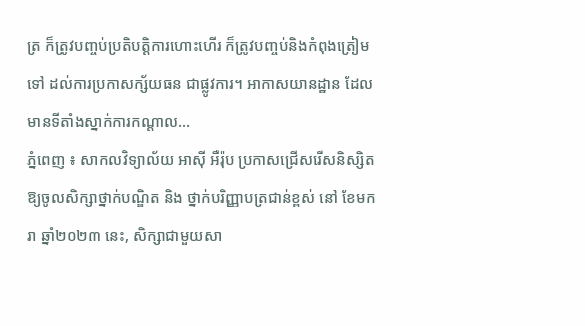ត្រ ក៏ត្រូវបញ្ចប់ប្រតិបត្តិការហោះហើរ ក៏ត្រូវបញ្ចប់និងកំពុងត្រៀមទៅ ដល់ការប្រកាសក្ស័យធន ជាផ្លូវការ។ អាកាសយានដ្ឋាន ដែលមានទីតាំងស្នាក់ការកណ្តាល...
ភ្នំពេញ ៖ សាកលវិទ្យាល័យ អាស៊ី អឺរ៉ុប ប្រកាសជ្រើសរើសនិស្សិត ឱ្យចូលសិក្សាថ្នាក់បណ្ឌិត និង ថ្នាក់បរិញ្ញាបត្រជាន់ខ្ពស់ នៅ ខែមករា ឆ្នាំ២០២៣ នេះ, សិក្សាជាមួយសា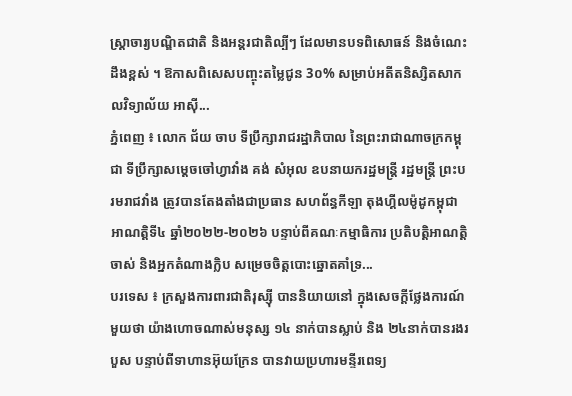ស្រ្តាចារ្យបណ្ឌិតជាតិ និងអន្តរជាតិល្បីៗ ដែលមានបទពិសោធន៍ និងចំណេះដឹងខ្ពស់ ។ ឱកាសពិសេសបញ្ចុះតម្លៃជូន 3០% សម្រាប់អតីតនិស្សិតសាកលវិទ្យាល័យ អាស៊ី...
ភ្នំពេញ ៖ លោក ជ័យ ចាប ទីប្រឹក្សារាជរដ្ឋាភិបាល នៃព្រះរាជាណាចក្រកម្ពុជា ទីប្រឹក្សាសម្តេចចៅហ្វាវាំង គង់ សំអុល ឧបនាយករដ្ឋមន្ត្រី រដ្ឋមន្ត្រី ព្រះបរមរាជវាំង ត្រូវបានតែងតាំងជាប្រធាន សហព័ន្ធកីឡា តុងហ្គីលម៉ូដូកម្ពុជា អាណត្តិទី៤ ឆ្នាំ២០២២-២០២៦ បន្ទាប់ពីគណៈកម្មាធិការ ប្រតិបត្តិអាណត្តិចាស់ និងអ្នកតំណាងក្លិប សម្រេចចិត្តបោះឆ្នោតគាំទ្រ...
បរទេស ៖ ក្រសួងការពារជាតិរុស្ស៊ី បាននិយាយនៅ ក្នុងសេចក្តីថ្លែងការណ៍មួយថា យ៉ាងហោចណាស់មនុស្ស ១៤ នាក់បានស្លាប់ និង ២៤នាក់បានរងរបួស បន្ទាប់ពីទាហានអ៊ុយក្រែន បានវាយប្រហារមន្ទីរពេទ្យ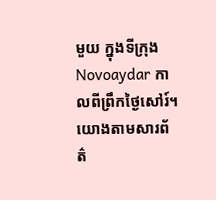មួយ ក្នុងទីក្រុង Novoaydar កាលពីព្រឹកថ្ងៃសៅរ៍។ យោងតាមសារព័ត៌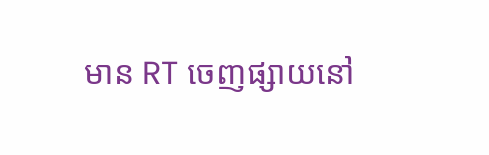មាន RT ចេញផ្សាយនៅ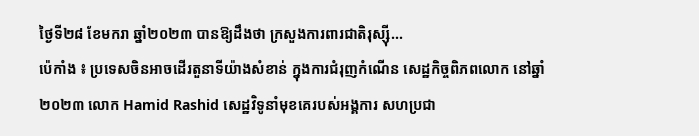ថ្ងៃទី២៨ ខែមករា ឆ្នាំ២០២៣ បានឱ្យដឹងថា ក្រសួងការពារជាតិរុស្ស៊ី...
ប៉េកាំង ៖ ប្រទេសចិនអាចដើរតួនាទីយ៉ាងសំខាន់ ក្នុងការជំរុញកំណើន សេដ្ឋកិច្ចពិភពលោក នៅឆ្នាំ២០២៣ លោក Hamid Rashid សេដ្ឋវិទូនាំមុខគេរបស់អង្គការ សហប្រជា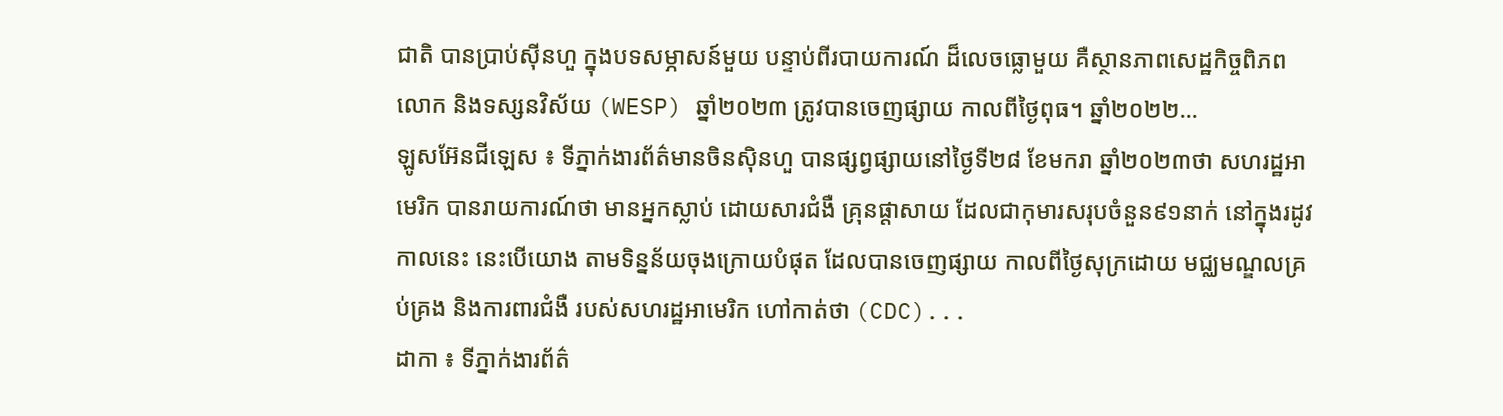ជាតិ បានប្រាប់ស៊ីនហួ ក្នុងបទសម្ភាសន៍មួយ បន្ទាប់ពីរបាយការណ៍ ដ៏លេចធ្លោមួយ គឺស្ថានភាពសេដ្ឋកិច្ចពិភពលោក និងទស្សនវិស័យ (WESP) ឆ្នាំ២០២៣ ត្រូវបានចេញផ្សាយ កាលពីថ្ងៃពុធ។ ឆ្នាំ២០២២...
ឡូសអ៊ែនជីឡេស ៖ ទីភ្នាក់ងារព័ត៌មានចិនស៊ិនហួ បានផ្សព្វផ្សាយនៅថ្ងៃទី២៨ ខែមករា ឆ្នាំ២០២៣ថា សហរដ្ឋអាមេរិក បានរាយការណ៍ថា មានអ្នកស្លាប់ ដោយសារជំងឺ គ្រុនផ្តាសាយ ដែលជាកុមារសរុបចំនួន៩១នាក់ នៅក្នុងរដូវកាលនេះ នេះបើយោង តាមទិន្នន័យចុងក្រោយបំផុត ដែលបានចេញផ្សាយ កាលពីថ្ងៃសុក្រដោយ មជ្ឈមណ្ឌលគ្រប់គ្រង និងការពារជំងឺ របស់សហរដ្ឋអាមេរិក ហៅកាត់ថា (CDC)...
ដាកា ៖ ទីភ្នាក់ងារព័ត៌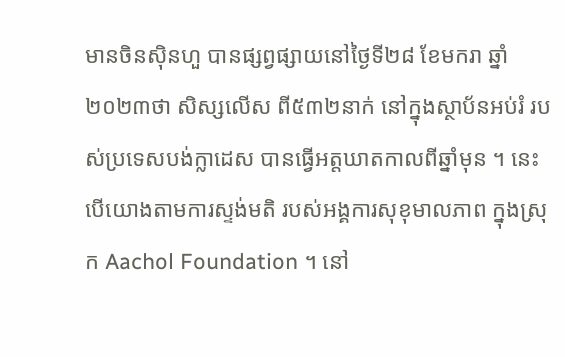មានចិនស៊ិនហួ បានផ្សព្វផ្សាយនៅថ្ងៃទី២៨ ខែមករា ឆ្នាំ២០២៣ថា សិស្សលើស ពី៥៣២នាក់ នៅក្នុងស្ថាប័នអប់រំ របស់ប្រទេសបង់ក្លាដេស បានធ្វើអត្តឃាតកាលពីឆ្នាំមុន ។ នេះបើយោងតាមការស្ទង់មតិ របស់អង្គការសុខុមាលភាព ក្នុងស្រុក Aachol Foundation ។ នៅ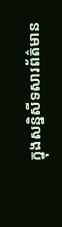ក្នុងសន្និសីទសារព័ត៌មាន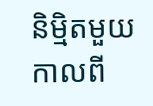និម្មិតមួយកាលពី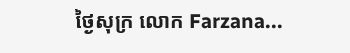ថ្ងៃសុក្រ លោក Farzana...